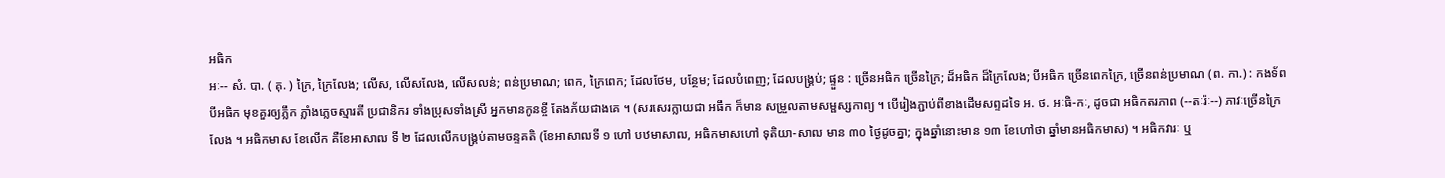អធិក
អៈ-- សំ. បា. ( គុ. ) ក្រៃ, ក្រៃលែង; លើស, លើសលែង, លើសលន់; ពន់ប្រមាណ; ពេក, ក្រៃពេក; ដែលថែម, បន្ថែម; ដែលបំពេញ; ដែលបង្រ្គប់; ផ្ទួន : ច្រើនអធិក ច្រើនក្រៃ; ដ៏អធិក ដ៏ក្រៃលែង; បីអធិក ច្រើនពេកក្រៃ, ច្រើនពន់ប្រមាណ (ព. កា.) : កងទ័ពបីអធិក មុខគួរឲ្យភ្លឹក ភ្លាំងភ្លេចស្មារតី ប្រជានិករ ទាំងប្រុសទាំងស្រី អ្នកមានកូនខ្ចី តែងភ័យជាងគេ ។ (សរសេរក្លាយជា អធឹក ក៏មាន សម្រួលតាមសម្ផស្សកាព្យ ។ បើរៀងភ្ជាប់ពីខាងដើមសព្ទដទៃ អ. ថ. អៈធិ-កៈ, ដូចជា អធិកតរភាព (--តៈរ៉ៈ--) ភាវៈច្រើនក្រៃលែង ។ អធិកមាស ខែលើក គឺខែអាសាឍ ទី ២ ដែលលើកបង្រ្គប់តាមចន្ទគតិ (ខែអាសាឍទី ១ ហៅ បឋមាសាឍ, អធិកមាសហៅ ទុតិយា-សាឍ មាន ៣០ ថ្ងៃដូចគ្នា; ក្នុងឆ្នាំនោះមាន ១៣ ខែហៅថា ឆ្នាំមានអធិកមាស) ។ អធិកវារៈ ឬ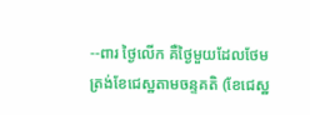--ពារ ថ្ងៃលើក គឺថ្ងៃមួយដែលថែមត្រង់ខែជេស្ឋតាមចន្ទគតិ (ខែជេស្ឋ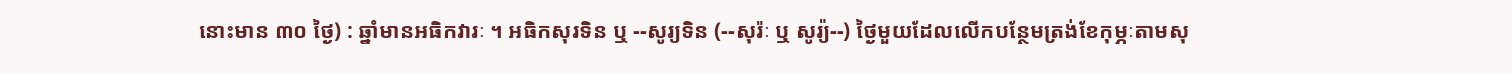នោះមាន ៣០ ថ្ងៃ) : ឆ្នាំមានអធិកវារៈ ។ អធិកសុរទិន ឬ --សូរ្យទិន (--សុរ៉ៈ ឬ សូរ្យ៉--) ថ្ងៃមួយដែលលើកបន្ថែមត្រង់ខែកុម្ភៈតាមសុ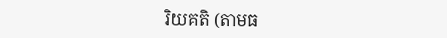រិយគតិ (តាមធ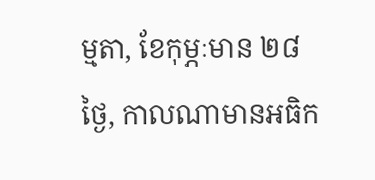ម្មតា, ខែកុម្ភៈមាន ២៨ ថ្ងៃ, កាលណាមានអធិក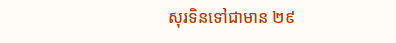សុរទិនទៅជាមាន ២៩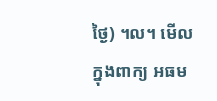ថ្ងៃ) ។ល។ មើលក្នុងពាក្យ អធម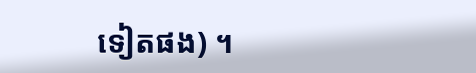ទៀតផង) ។